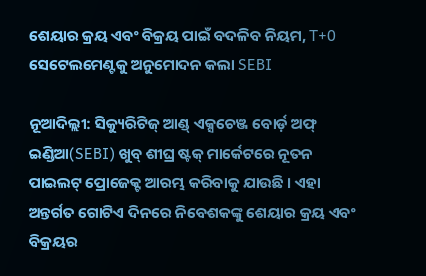ଶେୟାର କ୍ରୟ ଏବଂ ବିକ୍ରୟ ପାଇଁ ବଦଳିବ ନିୟମ, T+0 ସେଟେଲମେଣ୍ଟକୁ ଅନୁମୋଦନ କଲା SEBI

ନୂଆଦିଲ୍ଲୀ: ସିକ୍ୟୁରିଟିଜ୍ ଆଣ୍ଡ୍ ଏକ୍ସଚେଞ୍ଜ ବୋର୍ଡ଼ ଅଫ୍ ଇଣ୍ଡିଆ(SEBI) ଖୁବ୍ ଶୀଘ୍ର ଷ୍ଟକ୍ ମାର୍କେଟରେ ନୂତନ ପାଇଲଟ୍ ପ୍ରୋଜେକ୍ଟ ଆରମ୍ଭ କରିବାକୁ ଯାଉଛି । ଏହା ଅନ୍ତର୍ଗତ ଗୋଟିଏ ଦିନରେ ନିବେଶକଙ୍କୁ ଶେୟାର କ୍ରୟ ଏବଂ ବିକ୍ରୟର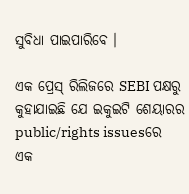ସୁବିଧା ପାଇପାରିବେ ।

ଏକ ପ୍ରେସ୍ ରିଲିଜରେ SEBI ପକ୍ଷରୁ କୁହାଯାଇଛି ଯେ ଇକୁଇଟି ଶେୟାରର public/rights issuesରେ ଏକ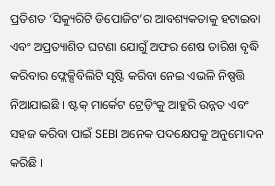ପ୍ରତିଶତ ‘ସିକ୍ୟୁରିଟି ଡିପୋଜିଟ’ର ଆବଶ୍ୟକତାକୁ ହଟାଇବା ଏବଂ ଅପ୍ରତ୍ୟାଶିତ ଘଟଣା ଯୋଗୁଁ ଅଫର ଶେଷ ତାରିଖ ବୃଦ୍ଧି କରିବାର ଫ୍ଲେକ୍ସିବିଲିଟି ସୃଷ୍ଟି କରିବା ନେଇ ଏଭଳି ନିଷ୍ପତ୍ତି ନିଆଯାଇଛି । ଷ୍ଟକ୍ ମାର୍କେଟ ଟ୍ରେଡ଼ିଂକୁ ଆହୁରି ଉନ୍ନତ ଏବଂ ସହଜ କରିବା ପାଇଁ SEBI ଅନେକ ପଦକ୍ଷେପକୁ ଅନୁମୋଦନ କରିଛି ।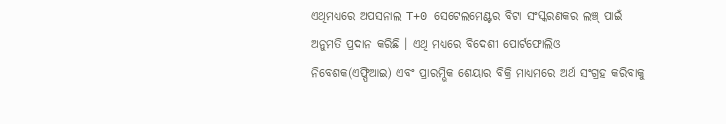ଏଥିମଧ୍ୟରେ ଅପସନାଲ T+0 ସେଟେଲମେଣ୍ଟର ବିଟା ସଂସ୍କରଣକର ଲଞ୍ଚ୍ ପାଇଁ ଅନୁମତି ପ୍ରଦାନ କରିଛି । ଏଥି ମଧ୍ୟରେ ବିଦେଶୀ ପୋର୍ଟଫୋଲିଓ ନିବେଶକ(ଏଫ୍ପିଆଇ) ଏବଂ ପ୍ରାରମ୍ଭିକ ଶେୟାର ବିକ୍ରି ମାଧ୍ୟମରେ ଅର୍ଥ ସଂଗ୍ରହ କରିବାକୁ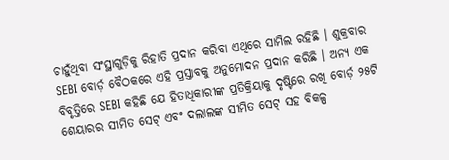ଚାହୁଁଥିବା ସଂସ୍ଥାଗୁଡ଼ିକୁ ରିହାତି ପ୍ରଦାନ କରିବା ଏଥିରେ ସାମିଲ ରହିଛି । ଶୁକ୍ରବାର SEBI ବୋର୍ଡ଼ ବୈଠକରେ ଏହି ପ୍ରସ୍ତାବକୁ ଅନୁମୋଦନ ପ୍ରଦାନ କରିଛି । ଅନ୍ୟ ଏକ ବିବୃତ୍ତିରେ SEBI କହିଛି ଯେ ହିତାଧିକାରୀଙ୍କ ପ୍ରତିକ୍ରିୟାକୁ ଦୃଷ୍ଟିରେ ରଖି ବୋର୍ଡ଼ ୨୫ଟି ଶେୟାରର ସୀମିତ ସେଟ୍ ଏବଂ ଦଲାଲଙ୍କ ସୀମିତ ସେଟ୍ ସହ ବିକଳ୍ପ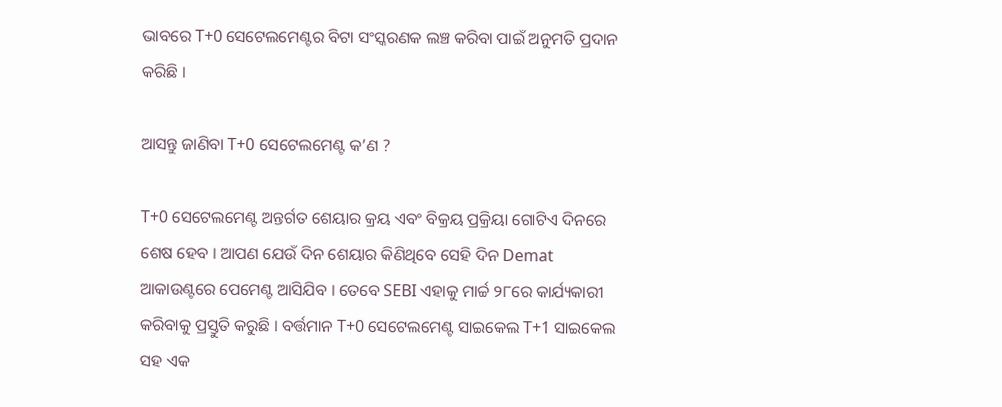ଭାବରେ T+0 ସେଟେଲମେଣ୍ଟର ବିଟା ସଂସ୍କରଣକ ଲଞ୍ଚ କରିବା ପାଇଁ ଅନୁମତି ପ୍ରଦାନ କରିଛି ।

ଆସନ୍ତୁ ଜାଣିବା T+0 ସେଟେଲମେଣ୍ଟ କ’ଣ ?

T+0 ସେଟେଲମେଣ୍ଟ ଅନ୍ତର୍ଗତ ଶେୟାର କ୍ରୟ ଏବଂ ବିକ୍ରୟ ପ୍ରକ୍ରିୟା ଗୋଟିଏ ଦିନରେ ଶେଷ ହେବ । ଆପଣ ଯେଉଁ ଦିନ ଶେୟାର କିଣିଥିବେ ସେହି ଦିନ Demat ଆକାଉଣ୍ଟରେ ପେମେଣ୍ଟ ଆସିଯିବ । ତେବେ SEBI ଏହାକୁ ମାର୍ଚ୍ଚ ୨୮ରେ କାର୍ଯ୍ୟକାରୀ କରିବାକୁ ପ୍ରସ୍ତୁତି କରୁଛି । ବର୍ତ୍ତମାନ T+0 ସେଟେଲମେଣ୍ଟ ସାଇକେଲ T+1 ସାଇକେଲ ସହ ଏକ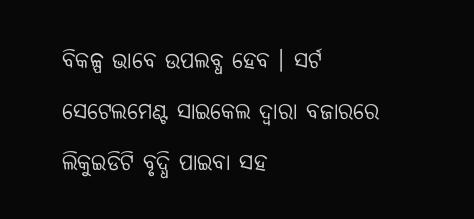ବିକଳ୍ପ ଭାବେ ଉପଲବ୍ଧ ହେବ । ସର୍ଟ ସେଟେଲମେଣ୍ଟ ସାଇକେଲ ଦ୍ୱାରା ବଜାରରେ ଲିକୁଇଡିଟି ବୃଦ୍ଧି ପାଇବା ସହ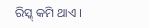ରିସ୍କ୍ କମି ଥାଏ ।